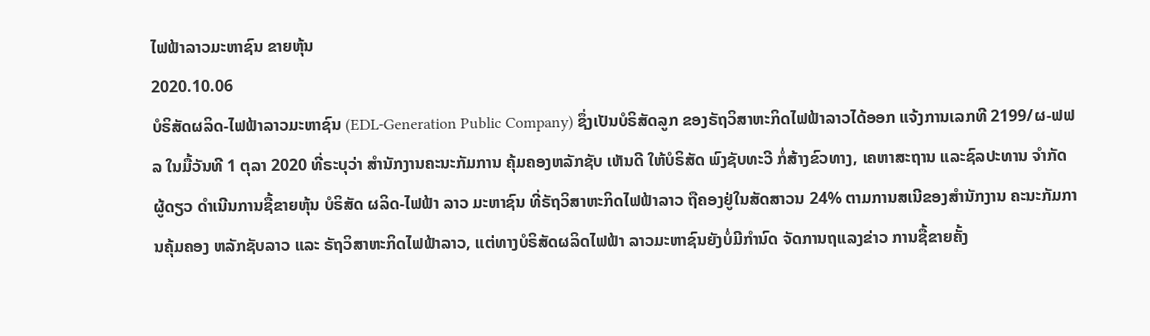ໄຟຟ້າລາວມະຫາຊົນ ຂາຍຫຸ້ນ
2020.10.06
ບໍຣິສັດຜລິດ-ໄຟຟ້າລາວມະຫາຊົນ (EDL-Generation Public Company) ຊຶ່ງເປັນບໍຣິສັດລູກ ຂອງຣັຖວິສາຫະກິດໄຟຟ້າລາວໄດ້ອອກ ແຈ້ງການເລກທີ 2199/ຜ-ຟຟລ ໃນມື້ວັນທີ 1 ຕຸລາ 2020 ທີ່ຣະບຸວ່າ ສໍານັກງານຄະນະກັມການ ຄຸ້ມຄອງຫລັກຊັບ ເຫັນດີ ໃຫ້ບໍຣິສັດ ພົງຊັບທະວີ ກໍ່ສ້າງຂົວທາງ, ເຄຫາສະຖານ ແລະຊົລປະທານ ຈໍາກັດຜູ້ດຽວ ດໍາເນີນການຊື້ຂາຍຫຸ້ນ ບໍຣິສັດ ຜລິດ-ໄຟຟ້າ ລາວ ມະຫາຊົນ ທີ່ຣັຖວິສາຫະກິດໄຟຟ້າລາວ ຖືຄອງຢູ່ໃນສັດສາວນ 24% ຕາມການສເນີຂອງສໍານັກງານ ຄະນະກັມການຄຸ້ມຄອງ ຫລັກຊັບລາວ ແລະ ຣັຖວິສາຫະກິດໄຟຟ້າລາວ, ແຕ່ທາງບໍຣິສັດຜລິດໄຟຟ້າ ລາວມະຫາຊົນຍັງບໍ່ມີກໍານົດ ຈັດການຖແລງຂ່າວ ການຊື້ຂາຍຄັ້ງ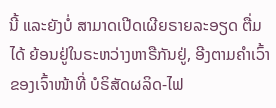ນີ້ ແລະຍັງບໍ່ ສາມາດເປີດເຜີຍຣາຍລະອຽດ ຕື່ມໄດ້ ຍ້ອນຢູ່ໃນຣະຫວ່າງຫາຣືກັນຢູ່, ອີງຕາມຄໍາເວົ້າຂອງເຈົ້າໜ້າທີ່ ບໍຣິສັດຜລິດ-ໄຟ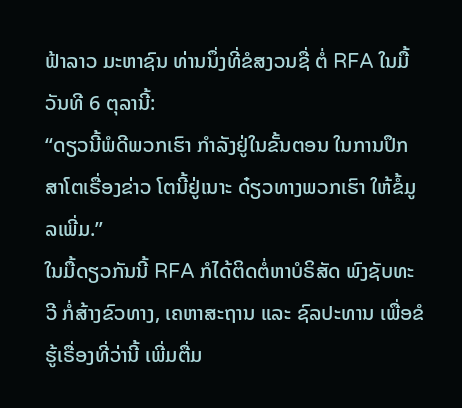ຟ້າລາວ ມະຫາຊົນ ທ່ານນຶ່ງທີ່ຂໍສງວນຊື່ ຕໍ່ RFA ໃນມື້ວັນທີ 6 ຕຸລານີ້:
“ດຽວນີ້ພໍດີພວກເຮົາ ກໍາລັງຢູ່ໃນຂັ້ນຕອນ ໃນການປຶກສາໂຕເຣື່ອງຂ່າວ ໂຕນີ້ຢູ່ເນາະ ດ໋ຽວທາງພວກເຮົາ ໃຫ້ຂໍ້ມູລເພີ່ມ.”
ໃນມື້ດຽວກັນນີ້ RFA ກໍໄດ້ຕິດຕໍ່ຫາບໍຣິສັດ ພົງຊັບທະວີ ກໍ່ສ້າງຂົວທາງ, ເຄຫາສະຖານ ແລະ ຊົລປະທານ ເພື່ອຂໍຮູ້ເຣື່ອງທີ່ວ່ານີ້ ເພີ່ມຕື່ມ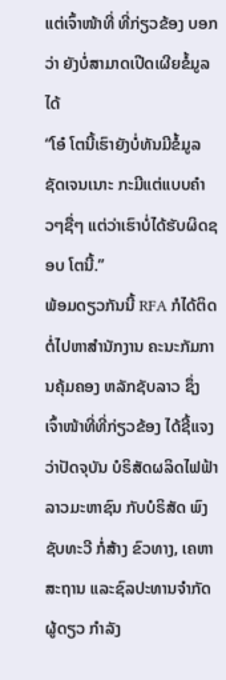ແຕ່ເຈົ້າໜ້າທີ່ ທີ່ກ່ຽວຂ້ອງ ບອກວ່າ ຍັງບໍ່ສາມາດເປີດເຜີຍຂໍ້ມູລໄດ້
“ໂອ໋ ໂຕນີ້ເຮົາຍັງບໍ່ທັນມີຂໍ້ມູລ ຊັດເຈນເນາະ ກະມີແຕ່ແບບຄ໋າວໆຊື່ໆ ແຕ່ວ່າເຮົາບໍ່ໄດ້ຮັບຜິດຊອບ ໂຕນີ້.”
ພ້ອມດຽວກັນນີ້ RFA ກໍໄດ້ຕິດຕໍ່ໄປຫາສໍານັກງານ ຄະນະກັມການຄຸ້ມຄອງ ຫລັກຊັບລາວ ຊຶ່ງເຈົ້າໜ້າທີ່ທີ່ກ່ຽວຂ້ອງ ໄດ້ຊີ້ແຈງວ່າປັດຈຸບັນ ບໍຣິສັດຜລິດໄຟຟ້າລາວມະຫາຊົນ ກັບບໍຣິສັດ ພົງຊັບທະວີ ກໍ່ສ້າງ ຂົວທາງ, ເຄຫາສະຖານ ແລະຊົລປະທານຈໍາກັດຜູ້ດຽວ ກໍາລັງ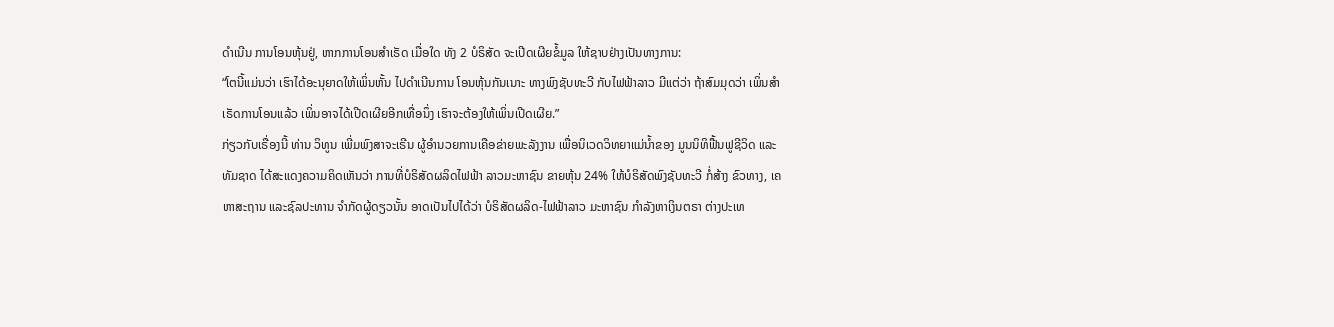ດໍາເນີນ ການໂອນຫຸ້ນຢູ່, ຫາກການໂອນສໍາເຣັດ ເມື່ອໃດ ທັງ 2 ບໍຣິສັດ ຈະເປີດເຜີຍຂໍ້ມູລ ໃຫ້ຊາບຢ່າງເປັນທາງການ:
“ໂຕນີ້ແມ່ນວ່າ ເຮົາໄດ້ອະນຸຍາດໃຫ້ເພິ່ນຫັ້ນ ໄປດໍາເນີນການ ໂອນຫຸ້ນກັນເນາະ ທາງພົງຊັບທະວີ ກັບໄຟຟ້າລາວ ມີແຕ່ວ່າ ຖ້າສົມມຸດວ່າ ເພິ່ນສໍາເຣັດການໂອນແລ້ວ ເພິ່ນອາຈໄດ້ເປີດເຜີຍອີກເທື່ອນຶ່ງ ເຮົາຈະຕ້ອງໃຫ້ເພິ່ນເປີດເຜີຍ.”
ກ່ຽວກັບເຣື່ອງນີ້ ທ່ານ ວິທູນ ເພີ່ມພົງສາຈະເຣີນ ຜູ້ອໍານວຍການເຄືອຂ່າຍພະລັງງານ ເພື່ອນິເວດວິທຍາແມ່ນໍ້າຂອງ ມູນນິທິຟື້ນຟູຊີວິດ ແລະ ທັມຊາດ ໄດ້ສະແດງຄວາມຄິດເຫັນວ່າ ການທີ່ບໍຣິສັດຜລິດໄຟຟ້າ ລາວມະຫາຊົນ ຂາຍຫຸ້ນ 24% ໃຫ້ບໍຣິສັດພົງຊັບທະວີ ກໍ່ສ້າງ ຂົວທາງ, ເຄຫາສະຖານ ແລະຊົລປະທານ ຈໍາກັດຜູ້ດຽວນັ້ນ ອາດເປັນໄປໄດ້ວ່າ ບໍຣິສັດຜລິດ-ໄຟຟ້າລາວ ມະຫາຊົນ ກໍາລັງຫາເງິນຕຣາ ຕ່າງປະເທ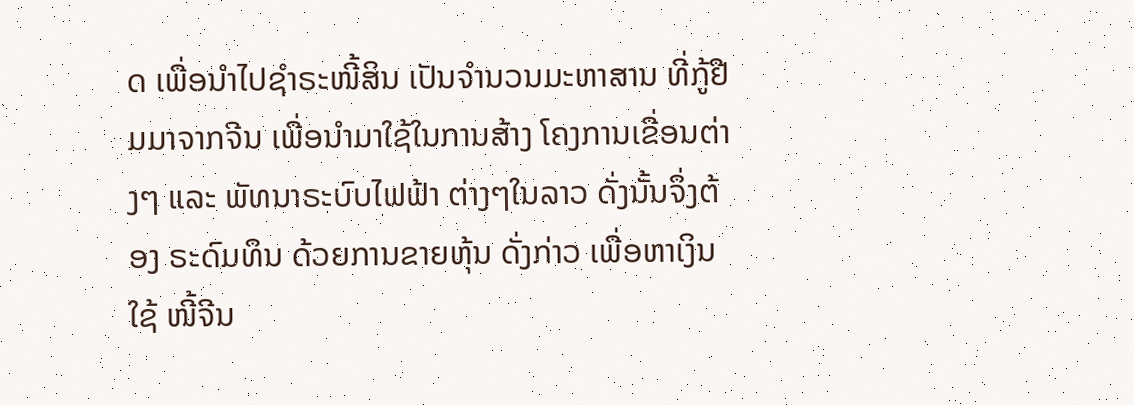ດ ເພື່ອນໍາໄປຊໍາຣະໜີ້ສິນ ເປັນຈໍານວນມະຫາສານ ທີ່ກູ້ຢືມມາຈາກຈີນ ເພື່ອນໍາມາໃຊ້ໃນການສ້າງ ໂຄງການເຂື່ອນຕ່າງໆ ແລະ ພັທນາຣະບົບໄຟຟ້າ ຕ່າງໆໃນລາວ ດັ່ງນັ້ນຈຶ່ງຕ້ອງ ຣະດົມທຶນ ດ້ວຍການຂາຍຫຸ້ນ ດັ່ງກ່າວ ເພື່ອຫາເງິນໃຊ້ ໜີ້ຈີນ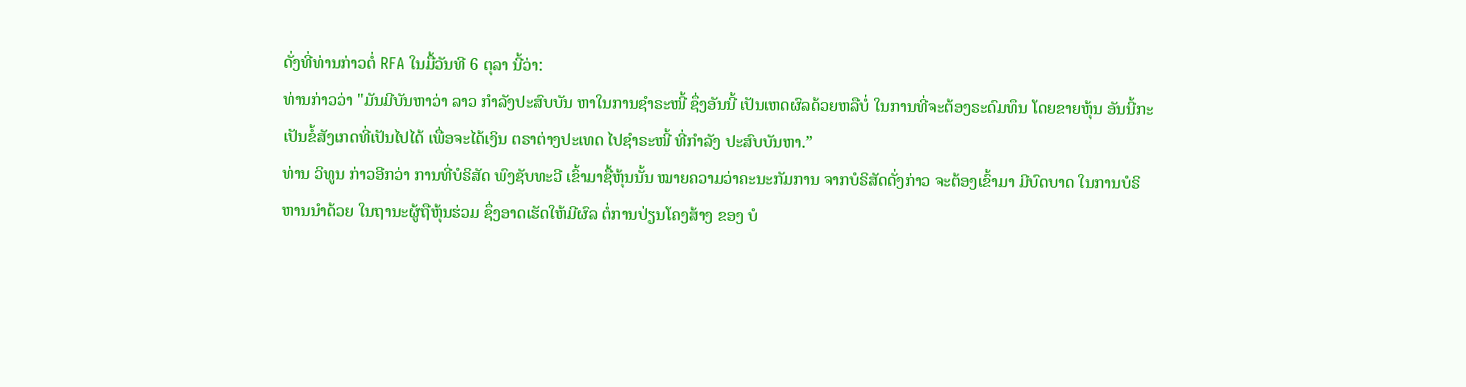ດັ່ງທີ່ທ່ານກ່າວຕໍ່ RFA ໃນມື້ວັນທີ 6 ຕຸລາ ນີ້ວ່າ:
ທ່ານກ່າວວ່າ "ມັນມີບັນຫາວ່າ ລາວ ກໍາລັງປະສົບບັນ ຫາໃນການຊໍາຣະໜີ້ ຊຶ່ງອັນນີ້ ເປັນເຫດຜົລດ້ວຍຫລືບໍ່ ໃນການທີ່ຈະຕ້ອງຣະດົມທຶນ ໂດຍຂາຍຫຸ້ນ ອັນນີ້ກະເປັນຂໍ້ສັງເກດທີ່ເປັນໄປໄດ້ ເພື່ອຈະໄດ້ເງິນ ຕຣາຕ່າງປະເທດ ໄປຊໍາຣະໜີ້ ທີ່ກໍາລັງ ປະສົບບັນຫາ.”
ທ່ານ ວິທູນ ກ່າວອີກວ່າ ການທີ່ບໍຣິສັດ ພົງຊັບທະວີ ເຂົ້າມາຊື້ຫຸ້ນນັ້ນ ໝາຍຄວາມວ່າຄະນະກັມການ ຈາກບໍຣິສັດດັ່ງກ່າວ ຈະຕ້ອງເຂົ້າມາ ມີບົດບາດ ໃນການບໍຣິຫານນໍາດ້ວຍ ໃນຖານະຜູ້ຖືຫຸ້ນຮ່ວມ ຊຶ່ງອາດເຮັດໃຫ້ມີຜົລ ຕໍ່ການປ່ຽນໂຄງສ້າງ ຂອງ ບໍ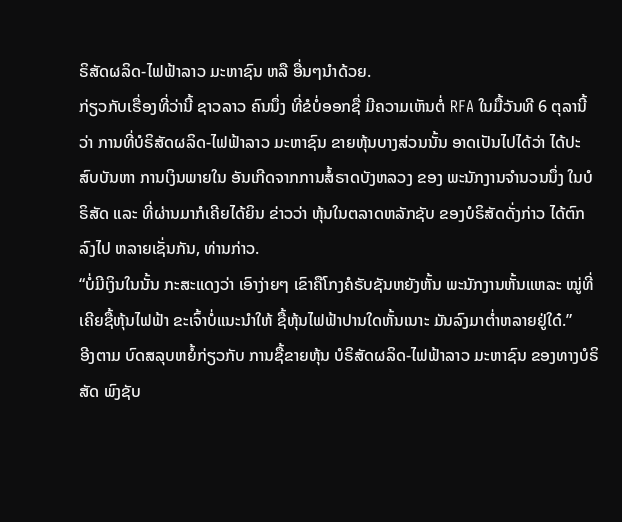ຣິສັດຜລິດ-ໄຟຟ້າລາວ ມະຫາຊົນ ຫລື ອື່ນໆນໍາດ້ວຍ.
ກ່ຽວກັບເຣື່ອງທີ່ວ່ານີ້ ຊາວລາວ ຄົນນຶ່ງ ທີ່ຂໍບໍ່ອອກຊື່ ມີຄວາມເຫັນຕໍ່ RFA ໃນມື້ວັນທີ 6 ຕຸລານີ້ວ່າ ການທີ່ບໍຣິສັດຜລິດ-ໄຟຟ້າລາວ ມະຫາຊົນ ຂາຍຫຸ້ນບາງສ່ວນນັ້ນ ອາດເປັນໄປໄດ້ວ່າ ໄດ້ປະສົບບັນຫາ ການເງິນພາຍໃນ ອັນເກີດຈາກການສໍ້ຣາດບັງຫລວງ ຂອງ ພະນັກງານຈໍານວນນຶ່ງ ໃນບໍຣິສັດ ແລະ ທີ່ຜ່ານມາກໍເຄີຍໄດ້ຍິນ ຂ່າວວ່າ ຫຸ້ນໃນຕລາດຫລັກຊັບ ຂອງບໍຣິສັດດັ່ງກ່າວ ໄດ້ຕົກລົງໄປ ຫລາຍເຊັ່ນກັນ, ທ່ານກ່າວ.
“ບໍ່ມີເງິນໃນນັ້ນ ກະສະແດງວ່າ ເອົາງ່າຍໆ ເຂົາຄືໂກງຄໍຣັບຊັນຫຍັງຫັ້ນ ພະນັກງານຫັ້ນແຫລະ ໝູ່ທີ່ເຄີຍຊື້ຫຸ້ນໄຟຟ້າ ຂະເຈົ້າບໍ່ແນະນໍາໃຫ້ ຊື້ຫຸ້ນໄຟຟ້າປານໃດຫັ້ນເນາະ ມັນລົງມາຕໍ່າຫລາຍຢູ່ໃດ໋.”
ອີງຕາມ ບົດສລຸບຫຍໍ້ກ່ຽວກັບ ການຊື້ຂາຍຫຸ້ນ ບໍຣິສັດຜລິດ-ໄຟຟ້າລາວ ມະຫາຊົນ ຂອງທາງບໍຣິສັດ ພົງຊັບ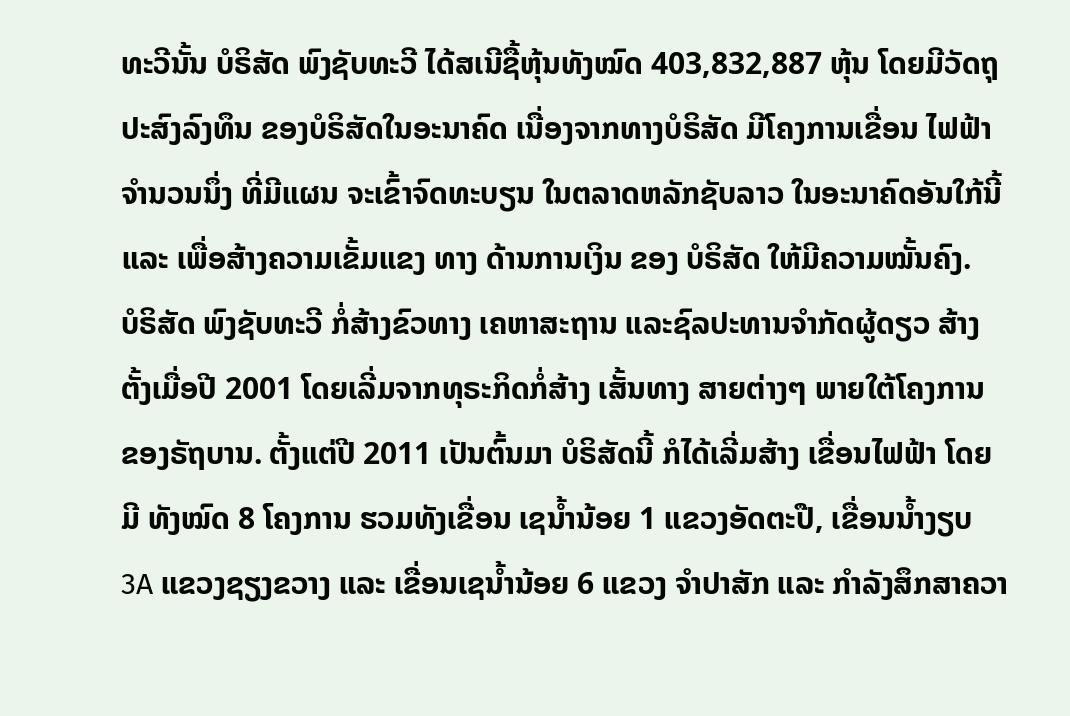ທະວີນັ້ນ ບໍຣິສັດ ພົງຊັບທະວີ ໄດ້ສເນີຊື້ຫຸ້ນທັງໝົດ 403,832,887 ຫຸ້ນ ໂດຍມີວັດຖຸປະສົງລົງທຶນ ຂອງບໍຣິສັດໃນອະນາຄົດ ເນື່ອງຈາກທາງບໍຣິສັດ ມີໂຄງການເຂື່ອນ ໄຟຟ້າ ຈໍານວນນຶ່ງ ທີ່ມີແຜນ ຈະເຂົ້າຈົດທະບຽນ ໃນຕລາດຫລັກຊັບລາວ ໃນອະນາຄົດອັນໃກ້ນີ້ ແລະ ເພື່ອສ້າງຄວາມເຂັ້ມແຂງ ທາງ ດ້ານການເງິນ ຂອງ ບໍຣິສັດ ໃຫ້ມີຄວາມໝັ້ນຄົງ.
ບໍຣິສັດ ພົງຊັບທະວີ ກໍ່ສ້າງຂົວທາງ ເຄຫາສະຖານ ແລະຊົລປະທານຈໍາກັດຜູ້ດຽວ ສ້າງຕັ້ງເມື່ອປີ 2001 ໂດຍເລີ່ມຈາກທຸຣະກິດກໍ່ສ້າງ ເສັ້ນທາງ ສາຍຕ່າງໆ ພາຍໃຕ້ໂຄງການ ຂອງຣັຖບານ. ຕັ້ງແຕ່ປີ 2011 ເປັນຕົ້ນມາ ບໍຣິສັດນີ້ ກໍໄດ້ເລີ່ມສ້າງ ເຂື່ອນໄຟຟ້າ ໂດຍມີ ທັງໝົດ 8 ໂຄງການ ຮວມທັງເຂື່ອນ ເຊນໍ້ານ້ອຍ 1 ແຂວງອັດຕະປື, ເຂື່ອນນໍ້າງຽບ 3A ແຂວງຊຽງຂວາງ ແລະ ເຂື່ອນເຊນໍ້ານ້ອຍ 6 ແຂວງ ຈໍາປາສັກ ແລະ ກໍາລັງສຶກສາຄວາ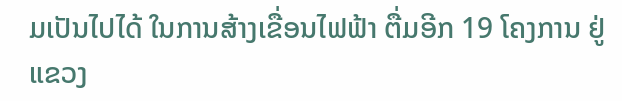ມເປັນໄປໄດ້ ໃນການສ້າງເຂື່ອນໄຟຟ້າ ຕື່ມອີກ 19 ໂຄງການ ຢູ່ແຂວງ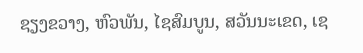ຊຽງຂວາງ, ຫົວພັນ, ໄຊສົມບູນ, ສວັນນະເຂດ, ເຊ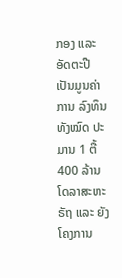ກອງ ແລະອັດຕະປື ເປັນມູນຄ່າການ ລົງທຶນ ທັງໝົດ ປະມານ 1 ຕື້ 400 ລ້ານໂດລາສະຫະຣັຖ ແລະ ຍັງໂຄງການ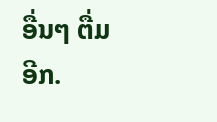ອື່ນໆ ຕື່ມອີກ.